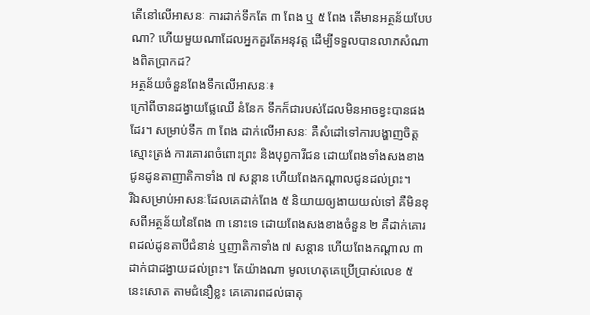តើនៅលើអាសនៈ ការដាក់ទឹកតែ ៣ ពែង ឬ ៥ ពែង តើមានអត្ថន័យបែបណា? ហើយមួយណាដែលអ្នកគួរតែអនុវត្ត ដើម្បីទទួលបានលាភសំណាងពិតប្រាកដ?
អត្ថន័យចំនួនពែងទឹកលើអាសនៈ៖
ក្រៅពីចានដង្វាយផ្លែឈើ នំនែក ទឹកក៏ជារបស់ដែលមិនអាចខ្វះបានផងដែរ។ សម្រាប់ទឹក ៣ ពែង ដាក់លើអាសនៈ គឺសំដៅទៅការបង្ហាញចិត្តស្មោះត្រង់ ការគោរពចំពោះព្រះ និងបុព្វការីជន ដោយពែងទាំងសងខាង ជូនដូនតាញាតិកាទាំង ៧ សន្តាន ហើយពែងកណ្តាលជូនដល់ព្រះ។
រីឯសម្រាប់អាសនៈដែលគេដាក់ពែង ៥ និយាយឲ្យងាយយល់ទៅ គឺមិនខុសពីអត្ថន័យនៃពែង ៣ នោះទេ ដោយពែងសងខាងចំនួន ២ គឺដាក់គោរពដល់ដូនតាបីជំនាន់ ឬញាតិកាទាំង ៧ សន្តាន ហើយពែងកណ្ដាល ៣ ដាក់ជាដង្វាយដល់ព្រះ។ តែយ៉ាងណា មូលហេតុគេប្រើប្រាស់លេខ ៥ នេះសោត តាមជំនឿខ្លះ គេគោរពដល់ធាតុ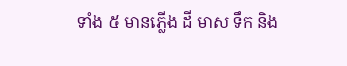ទាំង ៥ មានភ្លើង ដី មាស ទឹក និង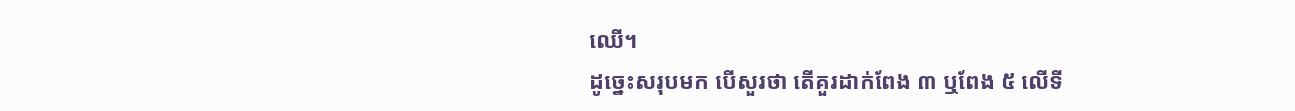ឈើ។
ដូច្នេះសរុបមក បើសួរថា តើគួរដាក់ពែង ៣ ឬពែង ៥ លើទី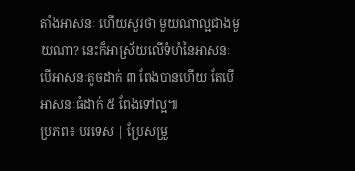តាំងអាសនៈ ហើយសួរថា មួយណាល្អជាងមួយណា? នេះក៏អាស្រ័យលើទំហំនៃអាសនៈ បើអាសនៈតូចដាក់ ៣ ពែងបានហើយ តែបើអាសនៈធំដាក់ ៥ ពែងទៅល្អ៕
ប្រភព៖ បរទេស | ប្រែសម្រួ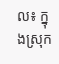ល៖ ក្នុងស្រុក